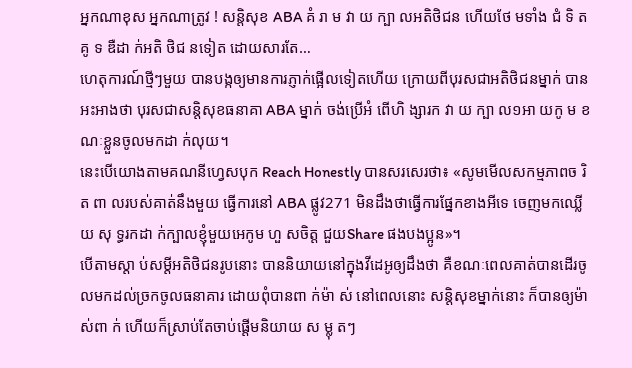អ្នកណាខុស អ្នកណាត្រូវ ! សន្តិសុខ ABA គំ រា ម វា យ ក្បា លអតិថិជន ហើយថែ មទាំង ជំ ទិ ត គូ ទ ឌឺដា ក់អតិ ថិជ នទៀត ដោយសារតែ…
ហេតុការណ៍ថ្មីៗមួយ បានបង្កឲ្យមានការភ្ញាក់ផ្អើលទៀតហើយ ក្រោយពីបុរសជាអតិថិជនម្នាក់ បានអះអាងថា បុរសជាសន្តិសុខធនាគា ABA ម្នាក់ ចង់ប្រើអំ ពើហិ ង្សារក វា យ ក្បា ល១អា យកូ ម ខណៈខ្លួនចូលមកដា ក់លុយ។
នេះបើយោងតាមគណនីហ្វេសបុក Reach Honestly បានសរសេរថា៖ «សូមមើលសកម្មភាពច រិត ពា លរបស់គាត់នឹងមួយ ធ្វើការនៅ ABA ផ្លូវ271 មិនដឹងថាធ្វើការផ្នែកខាងអីទេ ចេញមកឈ្លើ យ សុ ទ្ធរកដា ក់ក្បាលខ្ញុំមួយអេកូម ហួ សចិត្ត ជួយShare ផងបងប្អូន»។
បើតាមស្តា ប់សម្តីអតិថិជនរូបនោះ បាននិយាយនៅក្នុងវីដេអូឲ្យដឹងថា គឺខណៈពេលគាត់បានដើរចូលមកដល់ច្រកចូលធនាគារ ដោយពុំបានពា ក់ម៉ា ស់ នៅពេលនោះ សន្តិសុខម្នាក់នោះ ក៏បានឲ្យម៉ា ស់ពា ក់ ហើយក៏ស្រាប់តែចាប់ផ្តើមនិយាយ ស ម្លុ តៗ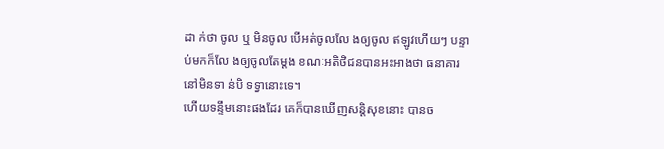ដា ក់ថា ចូល ឬ មិនចូល បើអត់ចូលលែ ងឲ្យចូល ឥឡូវហើយៗ បន្ទាប់មកក៏លែ ងឲ្យចូលតែម្តង ខណៈអតិថិជនបានអះអាងថា ធនាគារនៅមិនទា ន់បិ ទទ្វានោះទេ។
ហើយទន្ទឹមនោះផងដែរ គេក៏បានឃើញសន្តិសុខនោះ បានច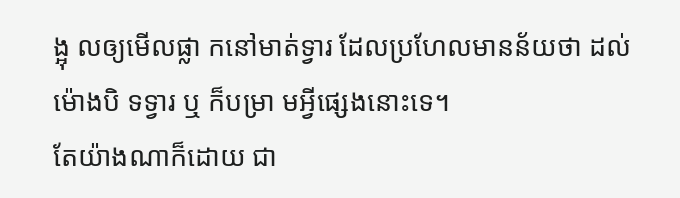ង្អុ លឲ្យមើលផ្លា កនៅមាត់ទ្វារ ដែលប្រហែលមានន័យថា ដល់ម៉ោងបិ ទទ្វារ ឬ ក៏បម្រា មអ្វីផ្សេងនោះទេ។
តែយ៉ាងណាក៏ដោយ ជា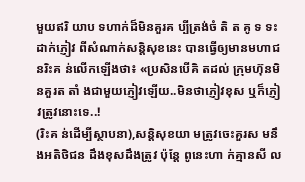មួយឥរិ យាប ទហាក់ដ៏មិនគួរគ ប្បីត្រង់ចំ តិ ត គូ ទ ទះដាក់ភ្ញៀវ ពីសំណាក់សន្តិសុខនេះ បានធ្វើឲ្យមានមហាជនរិះគ ន់លើកឡើងថា៖ «ប្រសិនបើគិ តដល់ ក្រុមហ៊ុនមិនគួរត តាំ ងជាមួយភ្ញៀវឡើយ..មិនថាភ្ញៀវខុស ឬក៏ភ្ញៀវត្រូវនោះទេ..!
(រិះគ ន់ដើម្បីស្ថាបនា),សន្តិសុខយា មត្រូវចេះគួរស មនឹងអតិថិជន ដឹងខុសដឹងត្រូវ ប៉ុន្តែ ពូនេះហា ក់គ្មានសី ល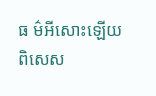ធ ម៌អីសោះឡើយ ពិសេស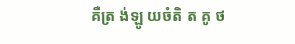គឺត្រ ង់ឡូ យចំតិ ត គូ ថ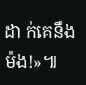ដា ក់គេនឹងម៉ង!»៕